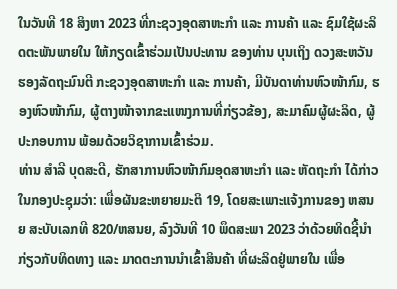ໃນວັນທີ 18 ສິງຫາ 2023 ທີ່ກະຊວງອຸດສາຫະກຳ ແລະ ການຄ້າ ແລະ ຊົມໃຊ້ຜະລິດຕະພັນພາຍໃນ ໃຫ້ກຽດເຂົ້າຮ່ວມເປັນປະທານ ຂອງທ່ານ ບຸນເຖິງ ດວງສະຫວັນ ຮອງລັດຖະມົນຕີ ກະຊວງອຸດສາຫະກໍາ ແລະ ການຄ້າ, ມີບັນດາທ່ານຫົວໜ້າກົມ, ຮອງຫົວໜ້າກົມ, ຜູ້ຕາງໜ້າຈາກຂະແໜງການທີ່ກ່ຽວຂ້ອງ, ສະມາຄົມຜູ້ຜະລິດ, ຜູ້ປະກອບການ ພ້ອມດ້ວຍວິຊາການເຂົ້າຮ່ວມ.
ທ່ານ ສຳລີ ບຸດສະດີ, ຮັກສາການຫົວໜ້າກົມອຸດສາຫະກຳ ແລະ ຫັດຖະກຳ ໄດ້ກ່າວໃນກອງປະຊຸມວ່າ: ເພື່ອຜັນຂະຫຍາຍມະຕິ 19, ໂດຍສະເພາະແຈ້ງການຂອງ ຫສນຍ ສະບັບເລກທີ 820/ຫສນຍ, ລົງວັນທີ 10 ພຶດສະພາ 2023 ວ່າດ້ວຍທິດຊີ້ນໍາກ່ຽວກັບທິດທາງ ແລະ ມາດຕະການນໍາເຂົ້າສິນຄ້າ ທີ່ຜະລິດຢູ່ພາຍໃນ ເພື່ອ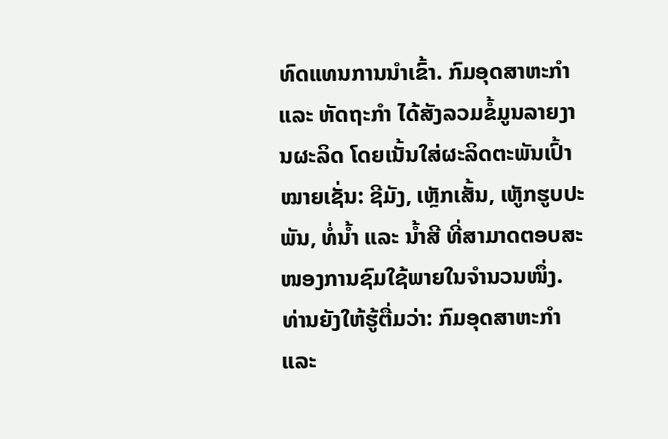ທົດແທນການນໍາເຂົ້າ. ກົມອຸດສາຫະກໍາ ແລະ ຫັດຖະກໍາ ໄດ້ສັງລວມຂໍ້ມູນລາຍງານຜະລິດ ໂດຍເນັ້ນໃສ່ຜະລິດຕະພັນເປົ້າໝາຍເຊັ່ນ: ຊີມັງ, ເຫຼັກເສັ້ນ, ເຫູັກຮູບປະພັນ, ທໍ່ນໍ້າ ແລະ ນໍ້າສີ ທີ່ສາມາດຕອບສະໜອງການຊົມໃຊ້ພາຍໃນຈໍານວນໜຶ່ງ.
ທ່ານຍັງໃຫ້ຮູ້ຕື່ມວ່າ: ກົມອຸດສາຫະກຳ ແລະ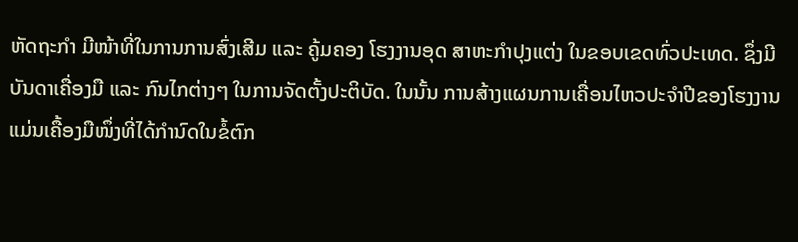ຫັດຖະກຳ ມີໜ້າທີ່ໃນການການສົ່ງເສີມ ແລະ ຄູ້ມຄອງ ໂຮງງານອຸດ ສາຫະກຳປຸງແຕ່ງ ໃນຂອບເຂດທົ່ວປະເທດ. ຊຶ່ງມີບັນດາເຄື່ອງມື ແລະ ກົນໄກຕ່າງໆ ໃນການຈັດຕັ້ງປະຕິບັດ. ໃນນັ້ນ ການສ້າງແຜນການເຄື່ອນໄຫວປະຈໍາປີຂອງໂຮງງານແມ່ນເຄື້ອງມືໜຶ່ງທີ່ໄດ້ກຳນົດໃນຂໍ້ຕົກ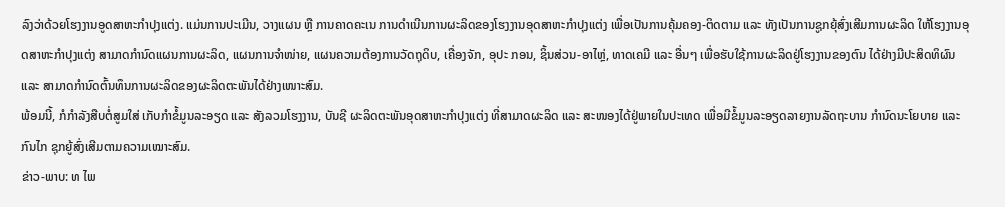ລົງວ່າດ້ວຍໂຮງງານອູດສາຫະກຳປຸງແຕ່ງ. ແມ່ນການປະເມີນ, ວາງແຜນ ຫຼື ການຄາດຄະເນ ການດຳເນີນການຜະລິດຂອງໂຮງງານອຸດສາຫະກໍາປຸງແຕ່ງ ເພື່ອເປັນການຄຸ້ມຄອງ-ຕິດຕາມ ແລະ ທັງເປັນການຊູກຍຸ້ສົ່ງເສີມການຜະລິດ ໃຫ້ໂຮງງານອຸດສາຫະກຳປຸງແຕ່ງ ສາມາດກຳນົດແຜນການຜະລິດ, ແຜນການຈໍາໜ່າຍ, ແຜນຄວາມຕ້ອງການວັດຖຸດິບ, ເຄື່ອງຈັກ, ອຸປະ ກອນ, ຊິ້ນສ່ວນ-ອາໄຫຼ່, ທາດເຄມີ ແລະ ອື່ນໆ ເພື່ອຮັບໃຊ້ການຜະລິດຢູ່ໂຮງງານຂອງຕົນ ໄດ້ຢ່າງມີປະສິດທິຜົນ ແລະ ສາມາດກຳນົດຕົ້ນທຶນການຜະລິດຂອງຜະລິດຕະພັນໄດ້ຢ່າງເໜາະສົມ.
ພ້ອມນີ້, ກໍກຳລັງສືບຕໍ່ສູມໃສ່ ເກັບກຳຂໍ້ມູນລະອຽດ ແລະ ສັງລວມໂຮງງານ, ບັນຊີ ຜະລິດຕະພັນອຸດສາຫະກໍາປຸງແຕ່ງ ທີ່ສາມາດຜະລິດ ແລະ ສະໜອງໄດ້ຢູ່ພາຍໃນປະເທດ ເພື່ອມີຂໍ້ມູນລະອຽດລາຍງານລັດຖະບານ ກໍານົດນະໂຍບາຍ ແລະ ກົນໄກ ຊຸກຍູ້ສົ່ງເສີມຕາມຄວາມເໝາະສົມ.
ຂ່າວ-ພາບ: ທ ໄພ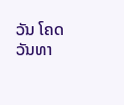ວັນ ໂຄດວັນທາ